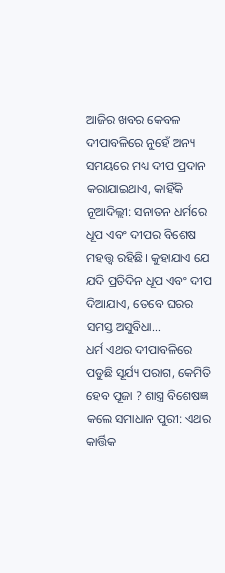ଆଜିର ଖବର କେବଳ ଦୀପାବଳିରେ ନୁହେଁ ଅନ୍ୟ ସମୟରେ ମଧ୍ୟ ଦୀପ ପ୍ରଦାନ କରାଯାଇଥାଏ, କାହିଁକି ନୂଆଦିଲ୍ଲୀ: ସନାତନ ଧର୍ମରେ ଧୂପ ଏବଂ ଦୀପର ବିଶେଷ ମହତ୍ତ୍ୱ ରହିଛି। କୁହାଯାଏ ଯେ ଯଦି ପ୍ରତିଦିନ ଧୂପ ଏବଂ ଦୀପ ଦିଆଯାଏ, ତେବେ ଘରର ସମସ୍ତ ଅସୁବିଧା…
ଧର୍ମ ଏଥର ଦୀପାବଳିରେ ପଡୁଛି ସୂର୍ଯ୍ୟ ପରାଗ, କେମିତି ହେବ ପୂଜା ? ଶାସ୍ତ୍ର ବିଶେଷଜ୍ଞ କଲେ ସମାଧାନ ପୁରୀ: ଏଥର କାର୍ତ୍ତିକ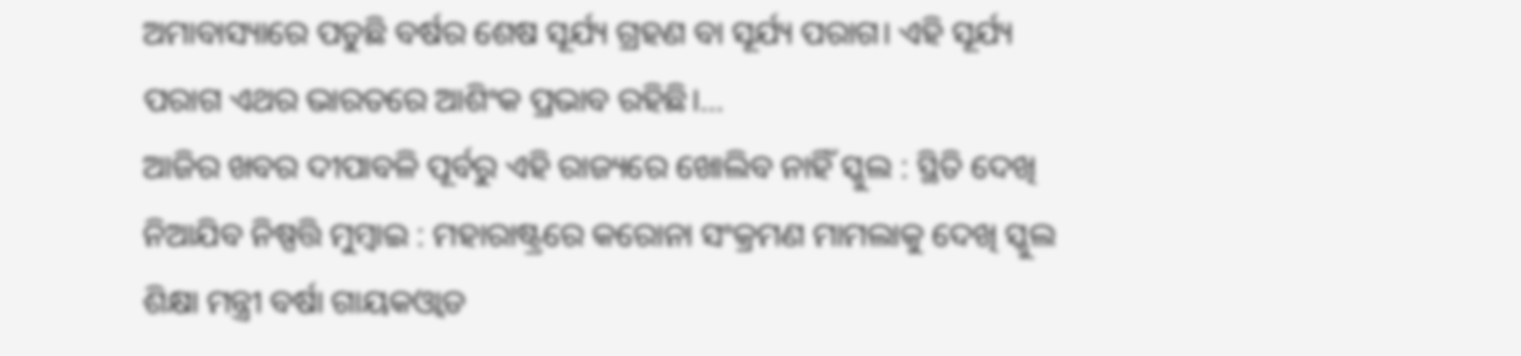ଅମାବାସ୍ୟାରେ ପଡୁଛି ବର୍ଷର ଶେଷ ସୂର୍ଯ୍ୟ ଗ୍ରହଣ ବା ସୂର୍ଯ୍ୟ ପରାଗ। ଏହି ସୂର୍ଯ୍ୟ ପରାଗ ଏଥର ଭାରତରେ ଆଶିଂକ ପ୍ରଭାବ ରହିଛି।…
ଆଜିର ଖବର ଦୀପାବଳି ପୂର୍ବରୁ ଏହି ରାଜ୍ୟରେ ଖୋଲିବ ନାହିଁ ସ୍କୁଲ : ସ୍ଥିତି ଦେଖି ନିଆଯିବ ନିଷ୍ପତ୍ତି ମୁମ୍ବାଇ : ମହାରାଷ୍ଟ୍ରରେ କରୋନା ସଂକ୍ରମଣ ମାମଲାକୁ ଦେଖି ସ୍କୁଲ ଶିକ୍ଷା ମନ୍ତ୍ରୀ ବର୍ଷା ଗାୟକଓ୍ବାଡ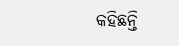କହିଛନ୍ତି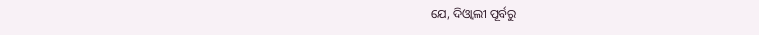ଯେ, ଦିଓ୍ବାଲୀ ପୂର୍ବରୁ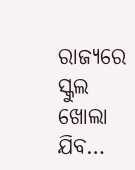ରାଜ୍ୟରେ ସ୍କୁଲ ଖୋଲା ଯିବ…